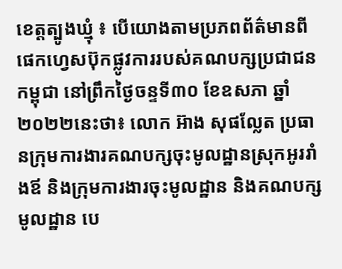ខេត្តត្បូងឃ្មុំ ៖ បេីយោងតាមប្រភពព័ត៌មានពីផេកហ្វេសប៊ុកផ្លូវការរបស់គណបក្សប្រជាជនកម្ពុជា នៅព្រឹកថ្ងៃចន្ទទី៣០ ខែឧសភា ឆ្នាំ២០២២នេះថា៖ លោក អ៊ាង សុផល្លែត ប្រធានក្រុមការងារគណបក្សចុះមូលដ្ឋានស្រុកអូររាំងឪ និងក្រុមការងារចុះមូលដ្ឋាន និងគណបក្សមូលដ្ឋាន បេ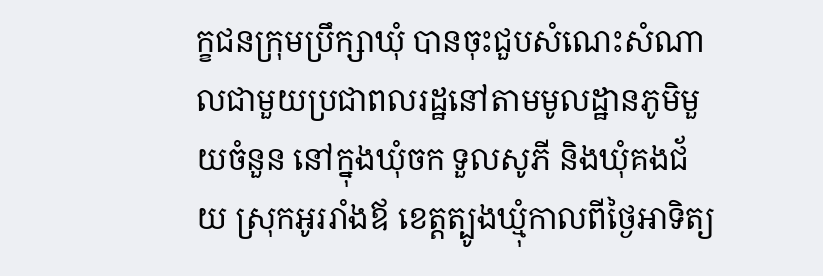ក្ខជនក្រុមប្រឹក្សាឃុំ បានចុះជួបសំណេះសំណាលជាមួយប្រជាពលរដ្ឋនៅតាមមូលដ្ឋានភូមិមួយចំនួន នៅក្នុងឃុំចក ទួលសូភី និងឃុំគងជ័យ ស្រុកអូររាំងឪ ខេត្តត្បូងឃ្មុំកាលពីថ្ងៃអាទិត្យ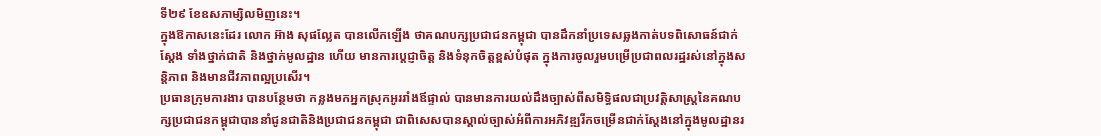ទី២៩ ខែឧសភាម្សិលមិញនេះ។
ក្នុងឱកាសនេះដែរ លោក អ៊ាង សុផល្លែត បានលើកឡើង ថាគណបក្សប្រជាជនកម្ពុជា បានដឹកនាំប្រទេសឆ្លងកាត់បទពិសោធន៍ជាក់ស្តែង ទាំងថ្នាក់ជាតិ និងថ្នាក់មូលដ្ឋាន ហើយ មានការប្តេជ្ញាចិត្ត និងទំនុកចិត្តខ្ពស់បំផុត ក្នុងការចូលរួមបម្រើប្រជាពលរដ្ឋរស់នៅក្នុងសន្តិភាព និងមានជីវភាពល្អប្រសើរ។
ប្រធានក្រុមការងារ បានបន្ថែមថា កន្លងមកអ្នកស្រុកអូររាំងឪផ្ទាល់ បានមានការយល់ដឹងច្បាស់ពីសមិទ្ធិផលជាប្រវត្តិសាស្រ្តនៃគណបក្សប្រជាជនកម្ពុជាបាននាំជូនជាតិនិងប្រជាជនកម្ពុជា ជាពិសេសបានស្គាល់ច្បាស់អំពីការអភិវឌ្ឍរីកចម្រើនជាក់ស្តែងនៅក្នុងមូលដ្ឋានរ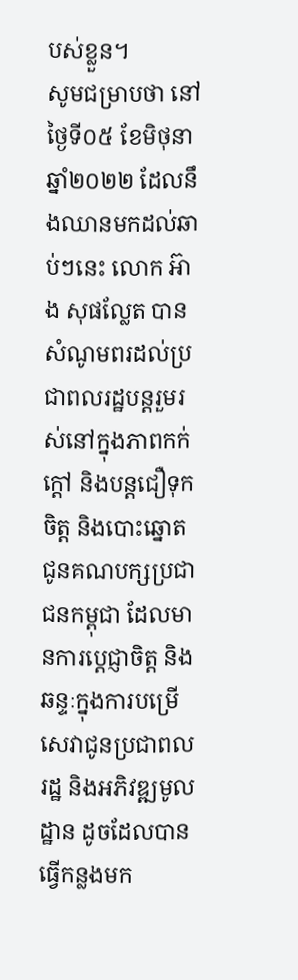បស់ខ្លួន។
សូមជម្រាបថា នៅថ្ងៃទី០៥ ខែមិថុនា ឆ្នាំ២០២២ ដែលនឹងឈានមកដល់ឆាប់ៗនេះ លោក អ៊ាង សុផល្លែត បានសំណូមពរដល់ប្រជាពលរដ្ឋបន្តរួមរស់នៅក្នុងភាពកក់ក្តៅ និងបន្តជឿទុកចិត្ត និងបោះឆ្នោតជូនគណបក្សប្រជាជនកម្ពុជា ដែលមានការប្តេជ្ញាចិត្ត និងឆន្ទៈក្នុងការបម្រើសេវាជូនប្រជាពលរដ្ឋ និងអភិវឌ្ឍមូលដ្ឋាន ដូចដែលបានធ្វើកន្លងមក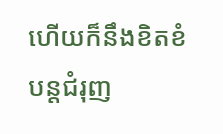ហើយក៏នឹងខិតខំបន្តជំរុញ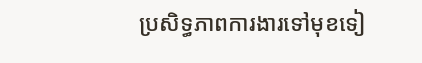ប្រសិទ្ធភាពការងារទៅមុខទៀ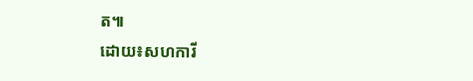ត៕
ដោយ៖សហការី